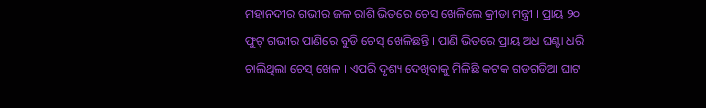ମହାନଦୀର ଗଭୀର ଜଳ ରାଶି ଭିତରେ ଚେସ ଖେଳିଲେ କ୍ରୀଡା ମନ୍ତ୍ରୀ । ପ୍ରାୟ ୨୦ ଫୁଟ୍ ଗଭୀର ପାଣିରେ ବୁଡି ଚେସ୍ ଖେଳିଛନ୍ତି । ପାଣି ଭିତରେ ପ୍ରାୟ ଅଧ ଘଣ୍ଟା ଧରି ଚାଲିଥିଲା ଚେସ୍ ଖେଳ । ଏପରି ଦୃଶ୍ୟ ଦେଖିବାକୁ ମିଳିଛି କଟକ ଗଡଗଡିଆ ଘାଟ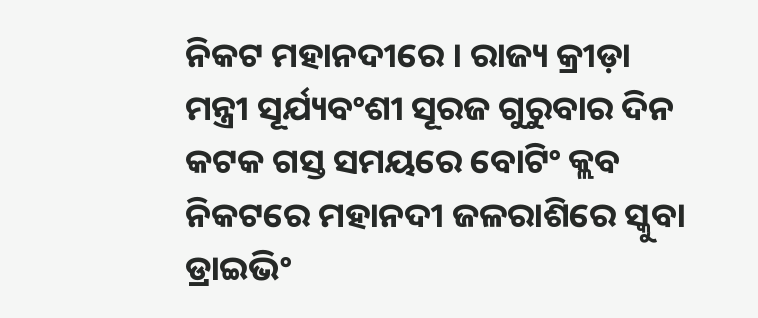ନିକଟ ମହାନଦୀରେ । ରାଜ୍ୟ କ୍ରୀଡ଼ା ମନ୍ତ୍ରୀ ସୂର୍ଯ୍ୟବଂଶୀ ସୂରଜ ଗୁରୁବାର ଦିନ କଟକ ଗସ୍ତ ସମୟରେ ବୋଟିଂ କ୍ଲବ ନିକଟରେ ମହାନଦୀ ଜଳରାଶିରେ ସ୍କୁବା ଡ୍ରାଇଭିଂ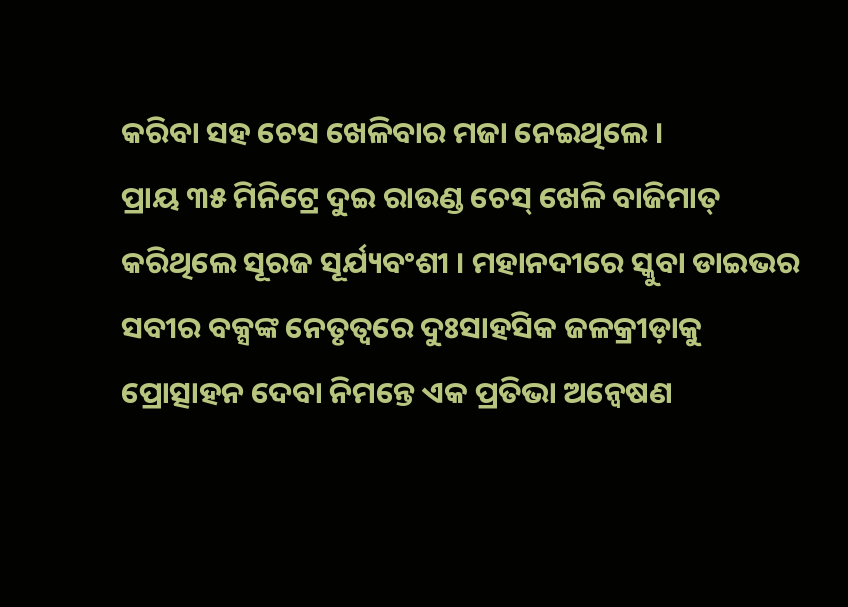କରିବା ସହ ଚେସ ଖେଳିବାର ମଜା ନେଇଥିଲେ ।
ପ୍ରାୟ ୩୫ ମିନିଟ୍ରେ ଦୁଇ ରାଉଣ୍ଡ ଚେସ୍ ଖେଳି ବାଜିମାତ୍ କରିଥିଲେ ସୂରଜ ସୂର୍ଯ୍ୟବଂଶୀ । ମହାନଦୀରେ ସ୍କୁବା ଡାଇଭର ସବୀର ବକ୍ସଙ୍କ ନେତୃତ୍ଵରେ ଦୁଃସାହସିକ ଜଳକ୍ରୀଡ଼ାକୁ ପ୍ରୋତ୍ସାହନ ଦେବା ନିମନ୍ତେ ଏକ ପ୍ରତିଭା ଅନ୍ୱେଷଣ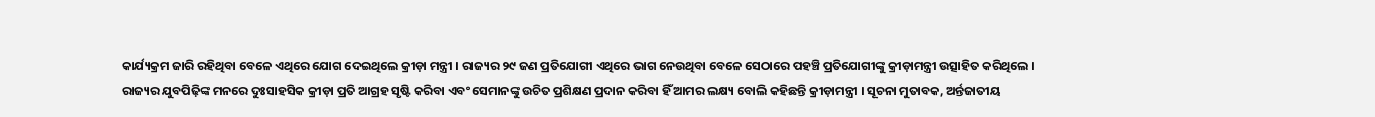କାର୍ଯ୍ୟକ୍ରମ ଜାରି ରହିଥିବା ବେଳେ ଏଥିରେ ଯୋଗ ଦେଇଥିଲେ କ୍ରୀଡ଼ା ମନ୍ତ୍ରୀ । ରାଜ୍ୟର ୨୯ ଜଣ ପ୍ରତିଯୋଗୀ ଏଥିରେ ଭାଗ ନେଉଥିବା ବେଳେ ସେଠାରେ ପହଞ୍ଚି ପ୍ରତିଯୋଗୀଙ୍କୁ କ୍ରୀଡ଼ାମନ୍ତ୍ରୀ ଉତ୍ସାହିତ କରିଥିଲେ ।
ରାଜ୍ୟର ଯୁବପିଢ଼ିଙ୍କ ମନରେ ଦୁଃସାହସିକ କ୍ରୀଡ଼ା ପ୍ରତି ଆଗ୍ରହ ସୃଷ୍ଟି କରିବା ଏବଂ ସେମାନଙ୍କୁ ଉଚିତ ପ୍ରଶିକ୍ଷଣ ପ୍ରଦାନ କରିବା ହିଁ ଆମର ଲକ୍ଷ୍ୟ ବୋଲି କହିଛନ୍ତି କ୍ରୀଡ଼ାମନ୍ତ୍ରୀ । ସୂଚନା ମୁତାବକ, ଅର୍ନ୍ତଜାତୀୟ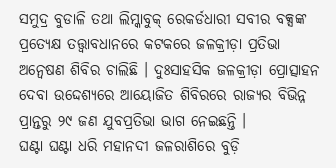ସମୁଦ୍ର ବୁଡାଳି ତଥା ଲିମ୍କାବୁକ୍ ରେକର୍ଡଧାରୀ ସବୀର ବକ୍ସଙ୍କ ପ୍ରତ୍ୟେକ୍ଷ ତତ୍ତ୍ୱାବଧାନରେ କଟକରେ ଜଳକ୍ରୀଡ଼ା ପ୍ରତିଭା ଅନ୍ଵେଷଣ ଶିବିର ଚାଲିଛି । ଦୁଃସାହସିକ ଜଳକ୍ରୀଡ଼ା ପ୍ରୋତ୍ସାହନ ଦେବା ଉଦ୍ଦେଶ୍ୟରେ ଆୟୋଜିତ ଶିବିରରେ ରାଜ୍ୟର ବିଭିନ୍ନ ପ୍ରାନ୍ତରୁ ୨୯ ଜଣ ଯୁବପ୍ରତିଭା ଭାଗ ନେଇଛନ୍ତି ।
ଘଣ୍ଟା ଘଣ୍ଟା ଧରି ମହାନଦୀ ଜଳରାଶିରେ ବୁଡ଼ି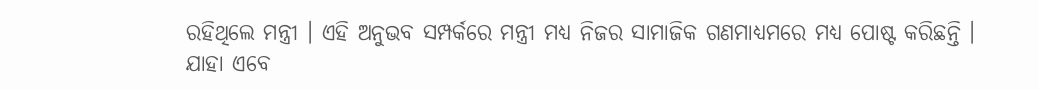ରହିଥିଲେ ମନ୍ତ୍ରୀ । ଏହି ଅନୁଭବ ସମ୍ପର୍କରେ ମନ୍ତ୍ରୀ ମଧ୍ୟ ନିଜର ସାମାଜିକ ଗଣମାଧ୍ୟମରେ ମଧ୍ୟ ପୋଷ୍ଟ କରିଛନ୍ତି । ଯାହା ଏବେ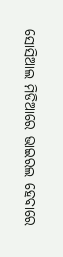ସୋସିଆଲ ମିଡିଆରେ ଭାଇରଲ ହେବାରେ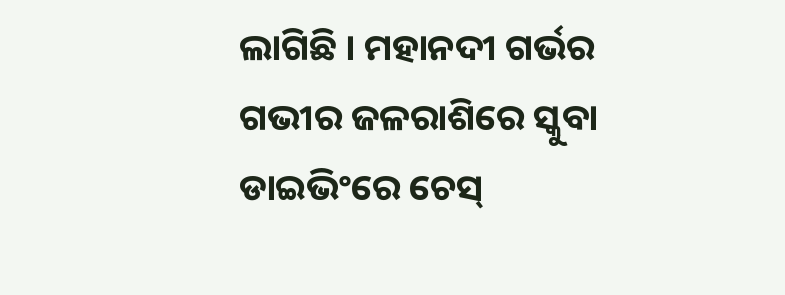ଲାଗିଛି । ମହାନଦୀ ଗର୍ଭର ଗଭୀର ଜଳରାଶିରେ ସ୍କୁବା ଡାଇଭିଂରେ ଚେସ୍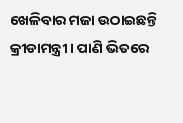ଖେଳିବାର ମଜା ଉଠାଇଛନ୍ତି କ୍ରୀଡାମନ୍ତ୍ରୀ । ପାଣି ଭିତରେ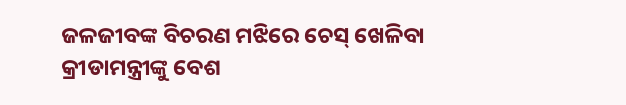ଜଳଜୀବଙ୍କ ବିଚରଣ ମଝିରେ ଚେସ୍ ଖେଳିବା କ୍ରୀଡାମନ୍ତ୍ରୀଙ୍କୁ ବେଶ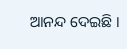ଆନନ୍ଦ ଦେଇଛି ।